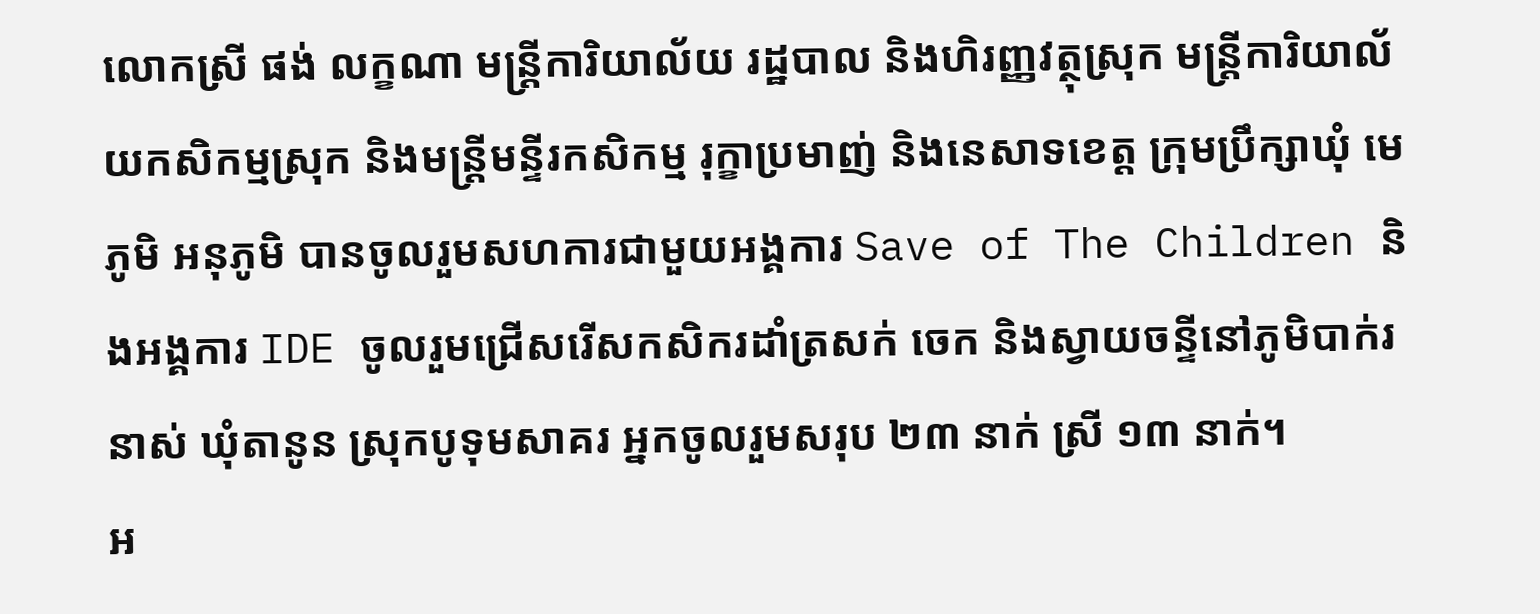លោកស្រី ផង់ លក្ខណា មន្ត្រីការិយាល័យ រដ្ឋបាល និងហិរញ្ញវត្ថុស្រុក មន្រ្តីការិយាល័យកសិកម្មស្រុក និងមន្រ្តីមន្ទីរកសិកម្ម រុក្ខាប្រមាញ់ និងនេសាទខេត្ត ក្រុមប្រឹក្សាឃុំ មេភូមិ អនុភូមិ បានចូលរួមសហការជាមួយអង្គការ Save of The Children និងអង្គការ IDE ចូលរួមជ្រើសរើសកសិករដាំត្រសក់ ចេក និងស្វាយចន្ទីនៅភូមិបាក់រនាស់ ឃុំតានូន ស្រុកបូទុមសាគរ អ្នកចូលរួមសរុប ២៣ នាក់ ស្រី ១៣ នាក់។
អ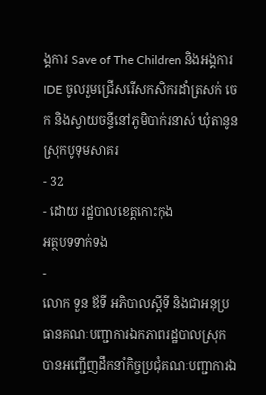ង្គការ Save of The Children និងអង្គការ IDE ចូលរួមជ្រើសរើសកសិករដាំត្រសក់ ចេក និងស្វាយចន្ទីនៅភូមិបាក់រនាស់ ឃុំតានូន ស្រុកបូទុមសាគរ
- 32
- ដោយ រដ្ឋបាលខេត្តកោះកុង
អត្ថបទទាក់ទង
-
លោក ទួន ឪទី អភិបាលស្តីទី និងជាអនុប្រធានគណៈបញ្ជាការឯកភាពរដ្ឋបាលស្រុក បានអញ្ជើញដឹកនាំកិច្ចប្រជុំគណៈបញ្ជាការឯ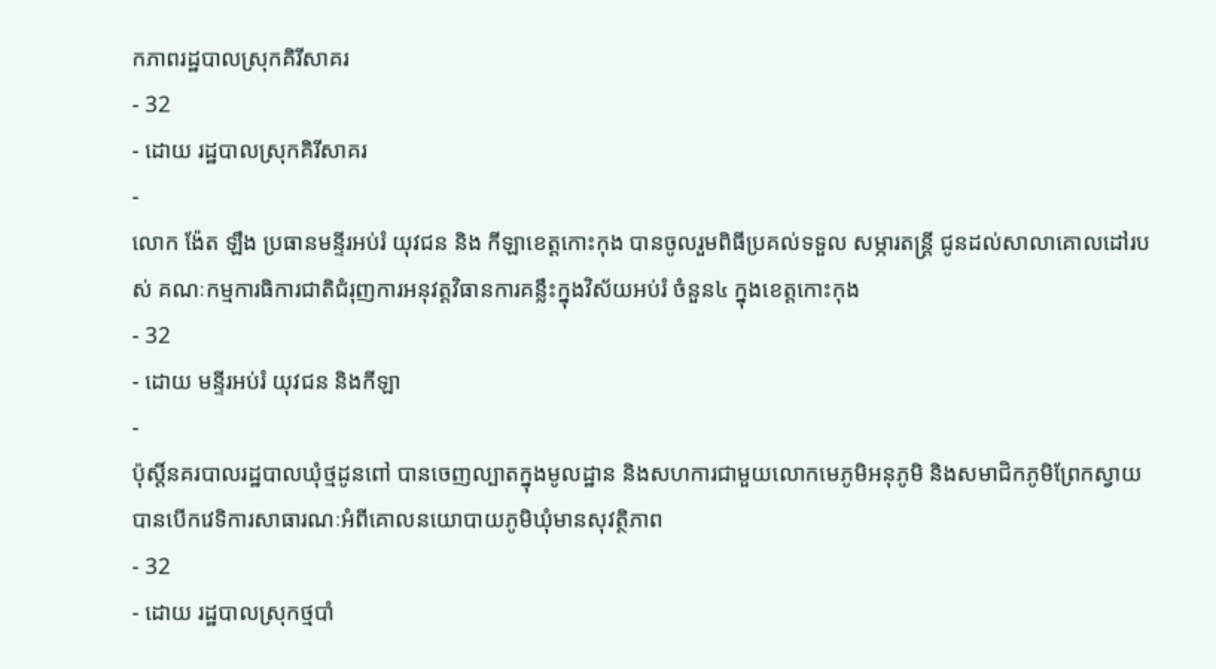កភាពរដ្ឋបាលស្រុកគិរីសាគរ
- 32
- ដោយ រដ្ឋបាលស្រុកគិរីសាគរ
-
លោក ង៉ែត ឡឹង ប្រធានមន្ទីរអប់រំ យុវជន និង កីឡាខេត្តកោះកុង បានចូលរួមពិធីប្រគល់ទទួល សម្ភារតន្រ្តី ជូនដល់សាលាគោលដៅរបស់ គណៈកម្មការធិការជាតិជំរុញការអនុវត្តវិធានការគន្លឹះក្នុងវិស័យអប់រំ ចំនួន៤ ក្នុងខេត្តកោះកុង
- 32
- ដោយ មន្ទីរអប់រំ យុវជន និងកីឡា
-
ប៉ុស្តិ៍នគរបាលរដ្ឋបាលឃុំថ្មដូនពៅ បានចេញល្បាតក្នុងមូលដ្ឋាន និងសហការជាមួយលោកមេភូមិអនុភូមិ និងសមាជិកភូមិព្រែកស្វាយ បានបើកវេទិការសាធារណៈអំពីគោលនយោបាយភូមិឃុំមានសុវត្ថិភាព
- 32
- ដោយ រដ្ឋបាលស្រុកថ្មបាំ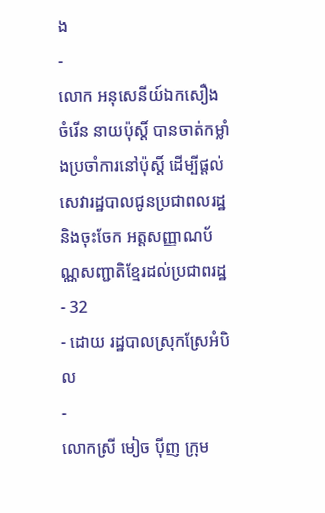ង
-
លោក អនុសេនីយ៍ឯកសឿង ចំរេីន នាយប៉ុស្តិ៍ បានចាត់កម្លាំងប្រចាំការនៅប៉ុស្តិ៍ ដេីម្បីផ្ដល់សេវារដ្ឋបាលជូនប្រជាពលរដ្ឋ និងចុះចែក អត្តសញ្ញាណប័ណ្ណសញ្ជាតិខ្មែរដល់ប្រជាពរដ្ឋ
- 32
- ដោយ រដ្ឋបាលស្រុកស្រែអំបិល
-
លោកស្រី មៀច ប៉ីញ ក្រុម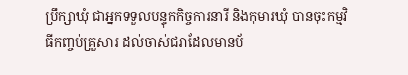ប្រឹក្សាឃុំ ជាអ្នកទទួលបន្ទុកកិច្ចការនារី និងកុមារឃុំ បានចុះកម្មវិធីកញ្ចប់គ្រួសារ ដល់ចាស់ជរាដែលមានប័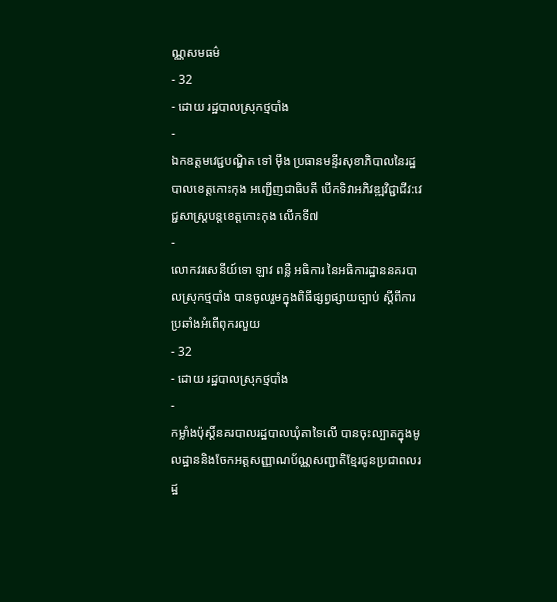ណ្ណសមធម៌
- 32
- ដោយ រដ្ឋបាលស្រុកថ្មបាំង
-
ឯកឧត្ដមវេជ្ជបណ្ឌិត ទៅ ម៉ឹង ប្រធានមន្ទីរសុខាភិបាលនៃរដ្ឋបាលខេត្តកោះកុង អញ្ជើញជាធិបតី បើកទិវាអភិវឌ្ឍវិជ្ជាជីវ:វេជ្ជសាស្រ្តបន្តខេត្តកោះកុង លើកទី៧
-
លោកវរសេនីយ៍ទោ ឡាវ ពន្លឺ អធិការ នៃអធិការដ្ឋាននគរបាលស្រុកថ្មបាំង បានចូលរួមក្នុងពិធីផ្សព្វផ្សាយច្បាប់ ស្ដីពីការប្រឆាំងអំពើពុករលួយ
- 32
- ដោយ រដ្ឋបាលស្រុកថ្មបាំង
-
កម្លាំងប៉ុស្តិ៍នគរបាលរដ្ឋបាលឃុំតាទៃលើ បានចុះល្បាតក្នុងមូលដ្ឋាននិងចែកអត្តសញ្ញាណប័ណ្ណសញ្ជាតិខ្មែរជូនប្រជាពលរដ្ឋ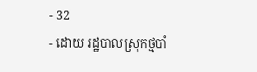- 32
- ដោយ រដ្ឋបាលស្រុកថ្មបាំ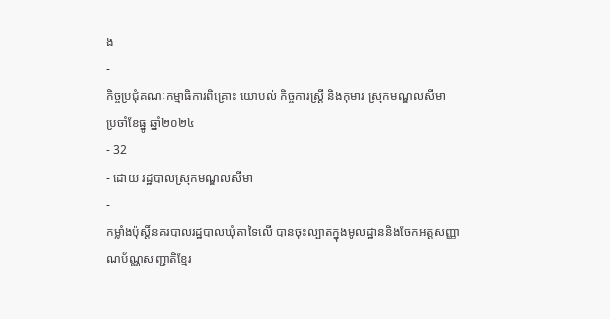ង
-
កិច្ចប្រជុំគណៈកម្មាធិការពិគ្រោះ យោបល់ កិច្ចការស្ដ្រី និងកុមារ ស្រុកមណ្ឌលសីមា ប្រចាំខែធ្នូ ឆ្នាំ២០២៤
- 32
- ដោយ រដ្ឋបាលស្រុកមណ្ឌលសីមា
-
កម្លាំងប៉ុស្តិ៍នគរបាលរដ្ឋបាលឃុំតាទៃលើ បានចុះល្បាតក្នុងមូលដ្ឋាននិងចែកអត្តសញ្ញាណប័ណ្ណសញ្ជាតិខ្មែរ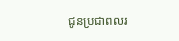ជូនប្រជាពលរ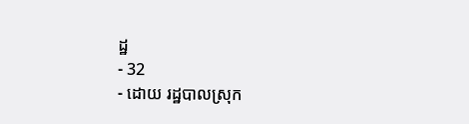ដ្ឋ
- 32
- ដោយ រដ្ឋបាលស្រុក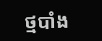ថ្មបាំង